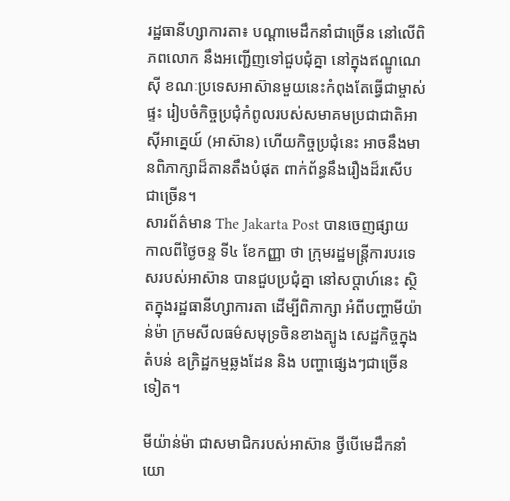រដ្ឋធានីហ្សាការតា៖ បណ្ដាមេដឹកនាំជាច្រើន នៅលើពិភពលោក នឹងអញ្ជើញទៅជួបជុំគ្នា នៅក្នុងឥណ្ឌូណេស៊ី ខណៈប្រទេសអាស៊ានមួយនេះកំពុងតែធ្វើជាម្ចាស់ផ្ទះ រៀបចំកិច្ចប្រជុំកំពូលរបស់សមាគមប្រជាជាតិអាស៊ីអាគ្នេយ៍ (អាស៊ាន) ហើយកិច្ចប្រជុំនេះ អាចនឹងមានពិភាក្សាដ៏តានតឹងបំផុត ពាក់ព័ន្ធនឹងរឿងដ៏រសើបជាច្រើន។
សារព័ត៌មាន The Jakarta Post បានចេញផ្សាយ កាលពីថ្ងៃចន្ទ ទី៤ ខែកញ្ញា ថា ក្រុមរដ្ឋមន្រ្ដីការបរទេសរបស់អាស៊ាន បានជួបប្រជុំគ្នា នៅសប្ដាហ៍នេះ ស្ថិតក្នុងរដ្ឋធានីហ្សាការតា ដើម្បីពិភាក្សា អំពីបញ្ហាមីយ៉ាន់ម៉ា ក្រមសីលធម៌សមុទ្រចិនខាងត្បូង សេដ្ឋកិច្ចក្នុងតំបន់ ឧក្រិដ្ឋកម្មឆ្លងដែន និង បញ្ហាផ្សេងៗជាច្រើនទៀត។

មីយ៉ាន់ម៉ា ជាសមាជិករបស់អាស៊ាន ថ្វីបើមេដឹកនាំយោ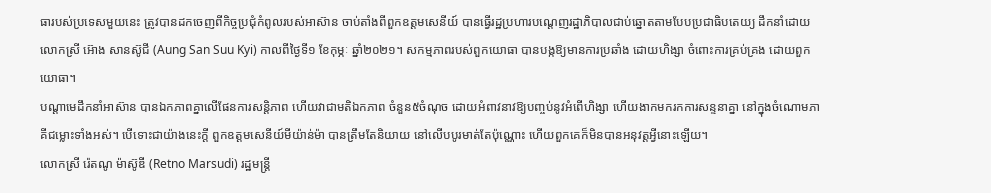ធារបស់ប្រទេសមួយនេះ ត្រូវបានដកចេញពីកិច្ចប្រជុំកំពូលរបស់អាស៊ាន ចាប់តាំងពីពួកឧត្ដមសេនីយ៍ បានធ្វើរដ្ឋប្រហារបណ្តេញរដ្ឋាភិបាលជាប់ឆ្នោតតាមបែបប្រជាធិបតេយ្យ ដឹកនាំដោយលោកស្រី អ៊ោង សានស៊ូជី (Aung San Suu Kyi) កាលពីថ្ងៃទី១ ខែកុម្ភៈ ឆ្នាំ២០២១។ សកម្មភាពរបស់ពួកយោធា បានបង្កឱ្យមានការប្រឆាំង ដោយហិង្សា ចំពោះការគ្រប់គ្រង ដោយពួកយោធា។
បណ្ដាមេដឹកនាំអាស៊ាន បានឯកភាពគ្នាលើផែនការសន្តិភាព ហើយវាជាមតិឯកភាព ចំនួន៥ចំណុច ដោយអំពាវនាវឱ្យបញ្ចប់នូវអំពើហិង្សា ហើយងាកមករកការសន្ទនាគ្នា នៅក្នុងចំណោមភាគីជម្លោះទាំងអស់។ បើទោះជាយ៉ាងនេះក្ដី ពួកឧត្ដមសេនីយ៍មីយ៉ាន់ម៉ា បានត្រឹមតែនិយាយ នៅលើបបូរមាត់តែប៉ុណ្ណោះ ហើយពួកគេក៏មិនបានអនុវត្ដអ្វីនោះឡើយ។
លោកស្រី រ៉េតណូ ម៉ាស៊ូឌី (Retno Marsudi) រដ្ឋមន្ត្រី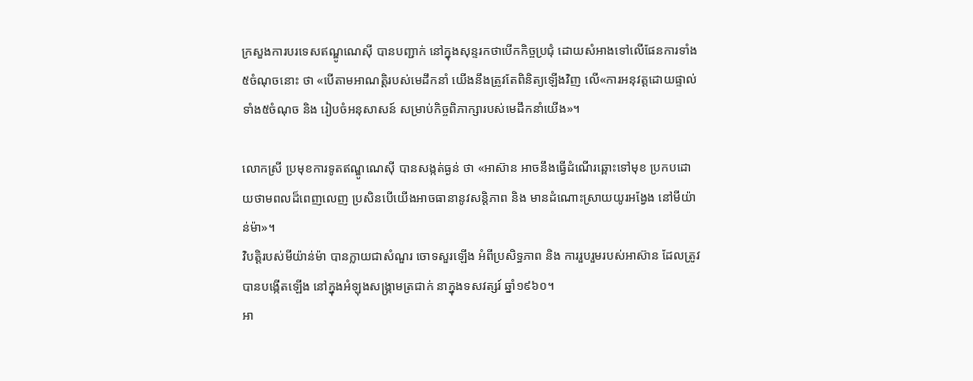ក្រសួងការបរទេសឥណ្ឌូណេស៊ី បានបញ្ជាក់ នៅក្នុងសុន្ទរកថាបើកកិច្ចប្រជុំ ដោយសំអាងទៅលើផែនការទាំង៥ចំណុចនោះ ថា «បើតាមអាណត្តិរបស់មេដឹកនាំ យើងនឹងត្រូវតែពិនិត្យឡើងវិញ លើ«ការអនុវត្តដោយផ្ទាល់ទាំង៥ចំណុច និង រៀបចំអនុសាសន៍ សម្រាប់កិច្ចពិភាក្សារបស់មេដឹកនាំយើង»។

លោកស្រី ប្រមុខការទូតឥណ្ឌូណេស៊ី បានសង្កត់ធ្ងន់ ថា «អាស៊ាន អាចនឹងធ្វើដំណើរឆ្ពោះទៅមុខ ប្រកបដោយថាមពលដ៏ពេញលេញ ប្រសិនបើយើងអាចធានានូវសន្តិភាព និង មានដំណោះស្រាយយូរអង្វែង នៅមីយ៉ាន់ម៉ា»។
វិបត្តិរបស់មីយ៉ាន់ម៉ា បានក្លាយជាសំណួរ ចោទសួរឡើង អំពីប្រសិទ្ធភាព និង ការរួបរួមរបស់អាស៊ាន ដែលត្រូវបានបង្កើតឡើង នៅក្នុងអំឡុងសង្គ្រាមត្រជាក់ នាក្នុងទសវត្សរ៍ ឆ្នាំ១៩៦០។
អា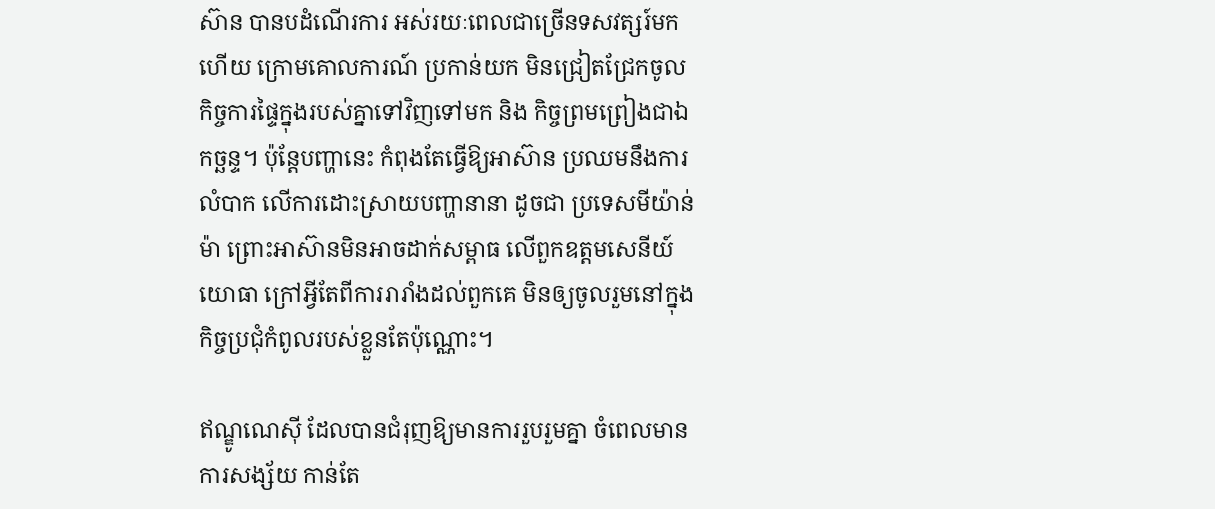ស៊ាន បានបដំណើរការ អស់រយៈពេលជាច្រើនទសវត្សរ៍មកហើយ ក្រោមគោលការណ៍ ប្រកាន់យក មិនជ្រៀតជ្រែកចូលកិច្ចការផ្ទៃក្នុងរបស់គ្នាទៅវិញទៅមក និង កិច្ចព្រមព្រៀងជាឯកច្ឆន្ទ។ ប៉ុន្តែបញ្ហានេះ កំពុងតែធ្វើឱ្យអាស៊ាន ប្រឈមនឹងការលំបាក លើការដោះស្រាយបញ្ហានានា ដូចជា ប្រទេសមីយ៉ាន់ម៉ា ព្រោះអាស៊ានមិនអាចដាក់សម្ពាធ លើពួកឧត្ដមសេនីយ៍យោធា ក្រៅអ្វីតែពីការរារាំងដល់ពួកគេ មិនឲ្យចូលរួមនៅក្នុងកិច្ចប្រជុំកំពូលរបស់ខ្លួនតែប៉ុណ្ណោះ។

ឥណ្ឌូណេស៊ី ដែលបានជំរុញឱ្យមានការរួបរួមគ្នា ចំពេលមានការសង្ស័យ កាន់តែ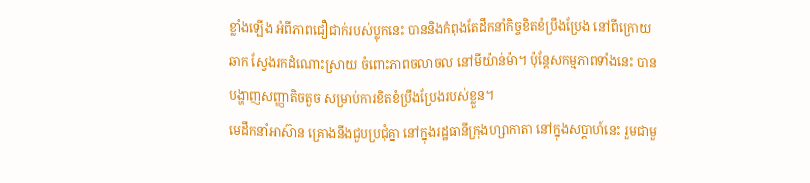ខ្លាំងឡើង អំពីភាពជឿជាក់របស់ប្លុកនេះ បាននិងកំពុងតែដឹកនាំកិច្ចខិតខំប្រឹងប្រែង នៅពីក្រោយឆាក ស្វែងរកដំណោះស្រាយ ចំពោះភាពចលាចល នៅមីយ៉ាន់ម៉ា។ ប៉ុន្តែសកម្មភាពទាំងនេះ បានបង្ហាញសញ្ញាតិចតួច សម្រាប់ការខិតខំប្រឹងប្រែងរបស់ខ្លួន។
មេដឹកនាំអាស៊ាន គ្រោងនឹងជួបប្រជុំគ្នា នៅក្នុងរដ្ឋធានីក្រុងហ្សាកាតា នៅក្នុងសប្តាហ៍នេះ រួមជាមួ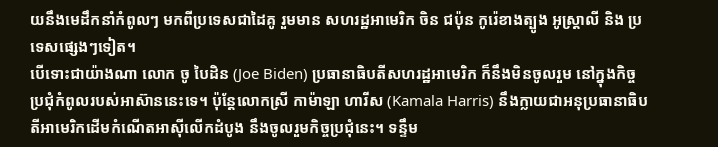យនឹងមេដឹកនាំកំពូលៗ មកពីប្រទេសជាដៃគូ រួមមាន សហរដ្ឋអាមេរិក ចិន ជប៉ុន កូរ៉េខាងត្បូង អូស្ត្រាលី និង ប្រទេសផ្សេងៗទៀត។
បើទោះជាយ៉ាងណា លោក ចូ បៃដិន (Joe Biden) ប្រធានាធិបតីសហរដ្ឋអាមេរិក ក៏នឹងមិនចូលរួម នៅក្នុងកិច្ចប្រជុំកំពូលរបស់អាស៊ាននេះទេ។ ប៉ុន្ដែលោកស្រី កាម៉ាឡា ហារីស (Kamala Harris) នឹងក្លាយជាអនុប្រធានាធិបតីអាមេរិកដើមកំណើតអាស៊ីលើកដំបូង នឹងចូលរួមកិច្ចប្រជុំនេះ។ ទន្ទឹម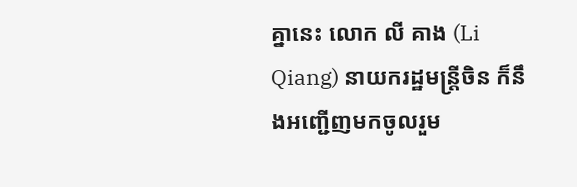គ្នានេះ លោក លី គាង (Li Qiang) នាយករដ្ឋមន្រ្ដីចិន ក៏នឹងអញ្ជើញមកចូលរួម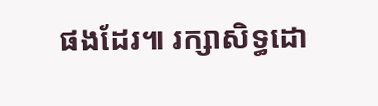ផងដែរ៕ រក្សាសិទ្ធដោ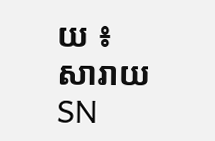យ ៖ សារាយSN